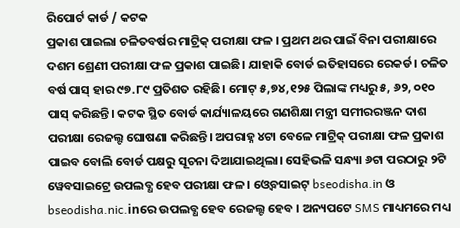ରିପୋର୍ଟ କାର୍ଡ / କଟକ
ପ୍ରକାଶ ପାଇଲା ଚଳିତବର୍ଷର ମାଟ୍ରିକ୍ ପରୀକ୍ଷା ଫଳ । ପ୍ରଥମ ଥର ପାଇଁ ବିନା ପରୀକ୍ଷାରେ ଦଶମ ଶ୍ରେଣୀ ପରୀକ୍ଷା ଫଳ ପ୍ରକାଶ ପାଇଛି। ଯାହାକି ବୋର୍ଡ ଇତିହାସରେ ରେକର୍ଡ। ଚଳିତ ବର୍ଷ ପାସ୍ ହାର ୯୭.୮୯ ପ୍ରତିଶତ ରହିଛି। ମୋଟ୍ ୫,୭୪,୧୨୫ ପିଲାଙ୍କ ମଧ୍ୟରୁ ୫, ୬୨, ୦୧୦ ପାସ୍ କରିଛନ୍ତି। କଟକ ସ୍ଥିତ ବୋର୍ଡ କାର୍ଯ୍ୟାଳୟରେ ଗଣଶିକ୍ଷା ମନ୍ତ୍ରୀ ସମୀରରଞ୍ଜନ ଦାଶ ପରୀକ୍ଷା ରେଜଲ୍ଟ ଘୋଷଣା କରିଛନ୍ତି। ଅପରାହ୍ନ ୪ଟା ବେଳେ ମାଟ୍ରିକ୍ ପରୀକ୍ଷା ଫଳ ପ୍ରକାଶ ପାଇବ ବୋଲି ବୋର୍ଡ ପକ୍ଷରୁ ସୂଚନା ଦିଆଯାଇଥିଲା। ସେହିଭଳି ସନ୍ଧ୍ୟା ୬ଟା ପରଠାରୁ ୨ଟି ୱେବସାଇଟ୍ରେ ଉପଲବ୍ଧ ହେବ ପରୀକ୍ଷା ଫଳ । ଓ୍ଵେବସାଇଟ୍ bseodisha.in ଓ bseodisha.nic.inରେ ଉପଲବ୍ଧ ହେବ ରେଜଲ୍ଟ ହେବ । ଅନ୍ୟପଟେ SMS ମାଧ୍ୟମରେ ମଧ୍ୟ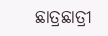ଛାତ୍ରଛାତ୍ରୀ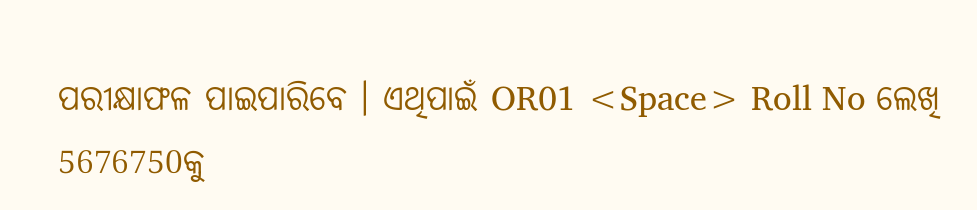ପରୀକ୍ଷାଫଳ ପାଇପାରିବେ । ଏଥିପାଇଁ OR01 <Space> Roll No ଲେଖି 5676750କୁ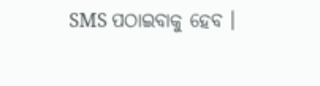SMS ପଠାଇବାକୁ ହେବ ।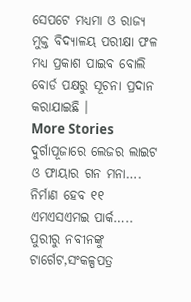ସେପଟେ ମଧ୍ୟମା ଓ ରାଜ୍ୟ ମୁକ୍ତ ବିଦ୍ୟାଳୟ ପରୀକ୍ଷା ଫଳ ମଧ୍ୟ ପ୍ରକାଶ ପାଇବ ବୋଲି ବୋର୍ଡ ପକ୍ଷରୁ ସୂଚନା ପ୍ରଦାନ କରାଯାଇଛି ।
More Stories
ଦୁର୍ଗାପୂଜାରେ ଲେଜର ଲାଇଟ ଓ ଫାୟାର ଗନ ମନା….
ନିର୍ମାଣ ହେବ ୧୧ ଏମଏସଏମଇ ପାର୍କ…..
ପୁରୀରୁ ନବୀନଙ୍କୁ ଟାର୍ଗେଟ,ସଂକଳ୍ପପତ୍ର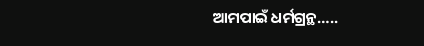ଆମପାଇଁ ଧର୍ମଗ୍ରନ୍ଥ…..